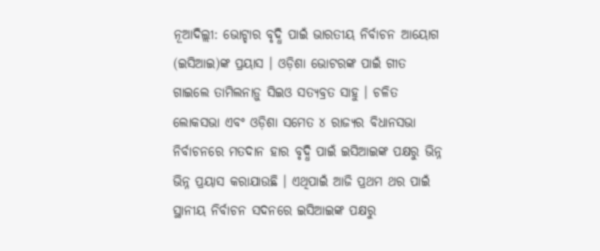ନୂଆଦିଲ୍ଲୀ: ଭୋଟ୍ହାର ବୃଦ୍ଧି ପାଇଁ ଭାରତୀୟ ନିର୍ବାଚନ ଆୟୋଗ (ଇସିଆଇ)ଙ୍କ ପ୍ରୟାସ । ଓଡ଼ିଶା ଭୋଟରଙ୍କ ପାଇଁ ଗୀତ ଗାଇଲେ ତାମିଲନାଡ଼ୁ ସିଇଓ ସତ୍ୟବ୍ରତ ସାହୁ । ଚଳିତ ଲୋକସଭା ଏବଂ ଓଡ଼ିଶା ସମେତ ୪ ରାଜ୍ୟର ବିଧାନସଭା ନିର୍ବାଚନରେ ମତଦାନ ହାର ବୃଦ୍ଧି ପାଇଁ ଇସିଆଇଙ୍କ ପକ୍ଷରୁ ଭିନ୍ନ ଭିନ୍ନ ପ୍ରୟାସ କରାଯାଉଛି । ଏଥିପାଇଁ ଆଜି ପ୍ରଥମ ଥର ପାଇଁ ସ୍ଥାନୀୟ ନିର୍ବାଚନ ସଦନରେ ଇସିଆଇଙ୍କ ପକ୍ଷରୁ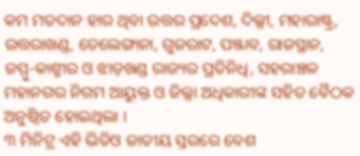କମ ମତଦାନ ହାର ଥିବା ଉତ୍ତର ପ୍ରଦେଶ, ଦିଲ୍ଲୀ, ମହାରାଷ୍ଟ୍ର, ଉତ୍ତରାଖଣ୍ଡ, ତେଲେଙ୍ଗାନା, ଗୁଜରାଟ, ପଞ୍ଜାବ, ରାଜସ୍ଥାନ, ଜମ୍ମୁ-କାଶ୍ମୀର ଓ ଝାଡ଼ଖଣ୍ଡ ରାଜ୍ୟର ପ୍ରତିନିଧି, ସହରାଞ୍ଚଳ ମହାନଗର ନିଗମ ଆୟୁକ୍ତ ଓ ଜିଲ୍ଲା ଅଧିକାରୀଙ୍କ ସହିତ ବୈଠକ ଅନୁଷ୍ଠିତ ହୋଇଥିଲା ।
୩ ମିନିଟ୍ର ଏହି ଭିଡିଓ ଜାତୀୟ ସ୍ତରରେ ବେଶ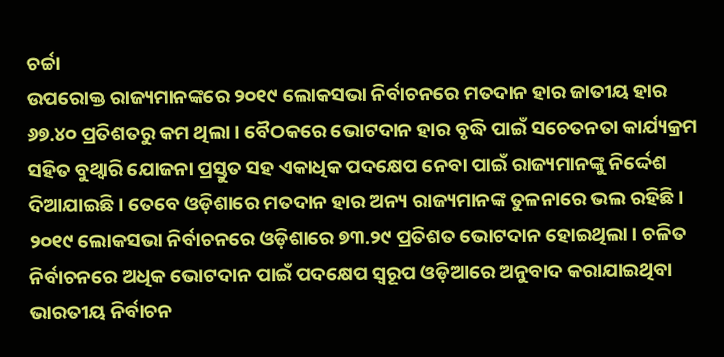ଚର୍ଚ୍ଚା
ଉପରୋକ୍ତ ରାଜ୍ୟମାନଙ୍କରେ ୨୦୧୯ ଲୋକସଭା ନିର୍ବାଚନରେ ମତଦାନ ହାର ଜାତୀୟ ହାର ୬୭.୪୦ ପ୍ରତିଶତରୁ କମ ଥିଲା । ବୈଠକରେ ଭୋଟଦାନ ହାର ବୃଦ୍ଧି ପାଇଁ ସଚେତନତା କାର୍ଯ୍ୟକ୍ରମ ସହିତ ବୁଥ୍ୱାରି ଯୋଜନା ପ୍ରସ୍ତୁତ ସହ ଏକାଧିକ ପଦକ୍ଷେପ ନେବା ପାଇଁ ରାଜ୍ୟମାନଙ୍କୁ ନିର୍ଦ୍ଦେଶ ଦିଆଯାଇଛି । ତେବେ ଓଡ଼ିଶାରେ ମତଦାନ ହାର ଅନ୍ୟ ରାଜ୍ୟମାନଙ୍କ ତୁଳନାରେ ଭଲ ରହିଛି । ୨୦୧୯ ଲୋକସଭା ନିର୍ବାଚନରେ ଓଡ଼ିଶାରେ ୭୩.୨୯ ପ୍ରତିଶତ ଭୋଟଦାନ ହୋଇଥିଲା । ଚଳିତ ନିର୍ବାଚନରେ ଅଧିକ ଭୋଟଦାନ ପାଇଁ ପଦକ୍ଷେପ ସ୍ୱରୂପ ଓଡ଼ିଆରେ ଅନୁବାଦ କରାଯାଇଥିବା ଭାରତୀୟ ନିର୍ବାଚନ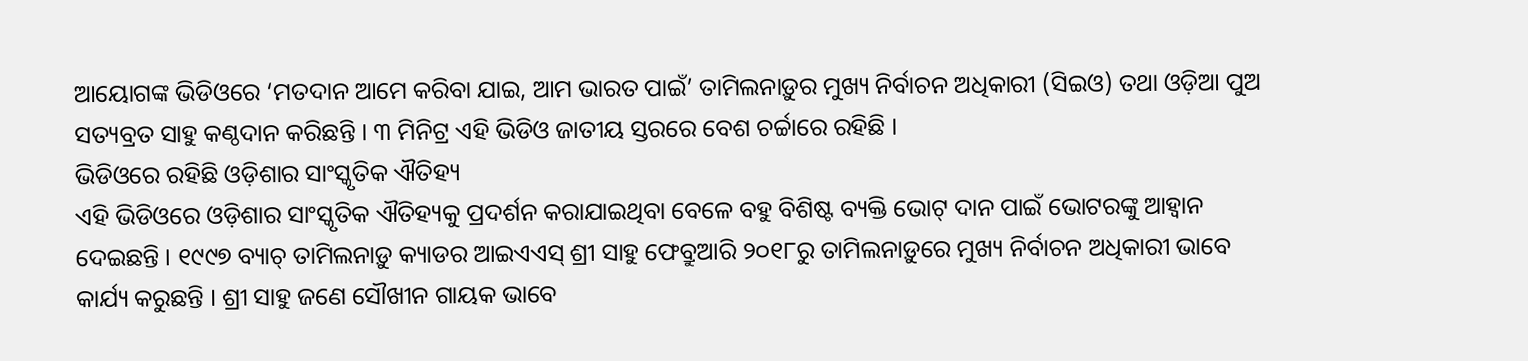ଆୟୋଗଙ୍କ ଭିଡିଓରେ ‘ମତଦାନ ଆମେ କରିବା ଯାଇ, ଆମ ଭାରତ ପାଇଁ’ ତାମିଲନାଡ଼ୁର ମୁଖ୍ୟ ନିର୍ବାଚନ ଅଧିକାରୀ (ସିଇଓ) ତଥା ଓଡ଼ିଆ ପୁଅ ସତ୍ୟବ୍ରତ ସାହୁ କଣ୍ଠଦାନ କରିଛନ୍ତି । ୩ ମିନିଟ୍ର ଏହି ଭିଡିଓ ଜାତୀୟ ସ୍ତରରେ ବେଶ ଚର୍ଚ୍ଚାରେ ରହିଛି ।
ଭିଡିଓରେ ରହିଛି ଓଡ଼ିଶାର ସାଂସ୍କୃତିକ ଐତିହ୍ୟ
ଏହି ଭିଡିଓରେ ଓଡ଼ିଶାର ସାଂସ୍କୃତିକ ଐତିହ୍ୟକୁ ପ୍ରଦର୍ଶନ କରାଯାଇଥିବା ବେଳେ ବହୁ ବିଶିଷ୍ଟ ବ୍ୟକ୍ତି ଭୋଟ୍ ଦାନ ପାଇଁ ଭୋଟରଙ୍କୁ ଆହ୍ୱାନ ଦେଇଛନ୍ତି । ୧୯୯୭ ବ୍ୟାଚ୍ ତାମିଲନାଡ଼ୁ କ୍ୟାଡର ଆଇଏଏସ୍ ଶ୍ରୀ ସାହୁ ଫେବ୍ରୁଆରି ୨୦୧୮ରୁ ତାମିଲନାଡ଼ୁରେ ମୁଖ୍ୟ ନିର୍ବାଚନ ଅଧିକାରୀ ଭାବେ କାର୍ଯ୍ୟ କରୁଛନ୍ତି । ଶ୍ରୀ ସାହୁ ଜଣେ ସୌଖୀନ ଗାୟକ ଭାବେ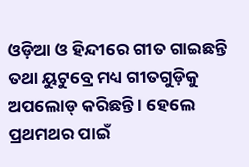ଓଡ଼ିଆ ଓ ହିନ୍ଦୀରେ ଗୀତ ଗାଇଛନ୍ତି ତଥା ୟୁଟୁବ୍ରେ ମଧ୍ୟ ଗୀତଗୁଡ଼ିକୁ ଅପଲୋଡ୍ କରିଛନ୍ତି । ହେଲେ ପ୍ରଥମଥର ପାଇଁ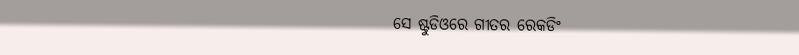ସେ ଷ୍ଟୁଡିଓରେ ଗୀତର ରେକଡିଂ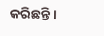କରିଛନ୍ତି ।